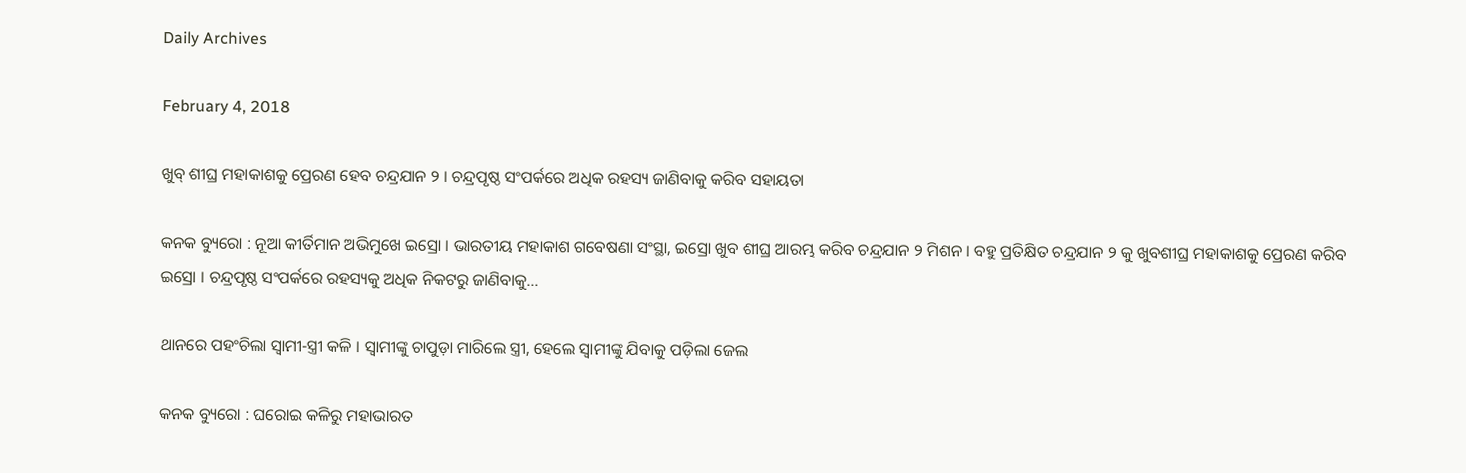Daily Archives

February 4, 2018

ଖୁବ୍ ଶୀଘ୍ର ମହାକାଶକୁ ପ୍ରେରଣ ହେବ ଚନ୍ଦ୍ରଯାନ ୨ । ଚନ୍ଦ୍ରପୃଷ୍ଠ ସଂପର୍କରେ ଅଧିକ ରହସ୍ୟ ଜାଣିବାକୁ କରିବ ସହାୟତା

କନକ ବ୍ୟୁରୋ : ନୂଆ କୀର୍ତିମାନ ଅଭିମୁଖେ ଇସ୍ରୋ । ଭାରତୀୟ ମହାକାଶ ଗବେଷଣା ସଂସ୍ଥା, ଇସ୍ରୋ ଖୁବ ଶୀଘ୍ର ଆରମ୍ଭ କରିବ ଚନ୍ଦ୍ରଯାନ ୨ ମିଶନ । ବହୁ ପ୍ରତିକ୍ଷିତ ଚନ୍ଦ୍ରଯାନ ୨ କୁ ଖୁବଶୀଘ୍ର ମହାକାଶକୁ ପ୍ରେରଣ କରିବ ଇସ୍ରୋ । ଚନ୍ଦ୍ରପୃଷ୍ଠ ସଂପର୍କରେ ରହସ୍ୟକୁ ଅଧିକ ନିକଟରୁ ଜାଣିବାକୁ…

ଥାନରେ ପହଂଚିଲା ସ୍ୱାମୀ-ସ୍ତ୍ରୀ କଳି । ସ୍ୱାମୀଙ୍କୁ ଚାପୁଡ଼ା ମାରିଲେ ସ୍ତ୍ରୀ, ହେଲେ ସ୍ୱାମୀଙ୍କୁ ଯିବାକୁ ପଡ଼ିଲା ଜେଲ

କନକ ବ୍ୟୁରୋ : ଘରୋଇ କଳିରୁ ମହାଭାରତ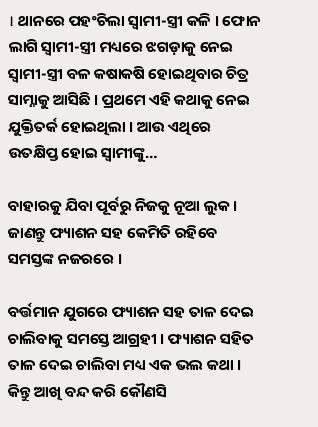। ଥାନରେ ପହଂଚିଲା ସ୍ୱାମୀ-ସ୍ତ୍ରୀ କଳି । ଫୋନ ଲାଗି ସ୍ୱାମୀ-ସ୍ତ୍ରୀ ମଧ୍ୟରେ ଝଗଡ଼ାକୁ ନେଇ ସ୍ୱାମୀ-ସ୍ତ୍ରୀ ବଳ କଷାକଷି ହୋଇଥିବାର ଚିତ୍ର ସାମ୍ନାକୁ ଆସିଛି । ପ୍ରଥମେ ଏହି କଥାକୁ ନେଇ ଯୁକ୍ତିତର୍କ ହୋଇଥିଲା । ଆଉ ଏଥିରେ ଉତକ୍ଷିପ୍ତ ହୋଇ ସ୍ୱାମୀଙ୍କୁ…

ବାହାରକୁ ଯିବା ପୂର୍ବରୁ ନିଜକୁ ନୂଆ ଲୁକ । ଜାଣନ୍ତୁ ଫ୍ୟାଶନ ସହ କେମିତି ରହିବେ ସମସ୍ତଙ୍କ ନଜରରେ ।

ବର୍ତ୍ତମାନ ଯୁଗରେ ଫ୍ୟାଶନ ସହ ତାଳ ଦେଇ ଚାଲିବାକୁ ସମସ୍ତେ ଆଗ୍ରହୀ । ଫ୍ୟାଶନ ସହିତ ତାଳ ଦେଇ ଚାଲିବା ମଧ୍ୟ ଏକ ଭଲ କଥା । କିନ୍ତୁ ଆଖି ବନ୍ଦ କରି କୌଣସି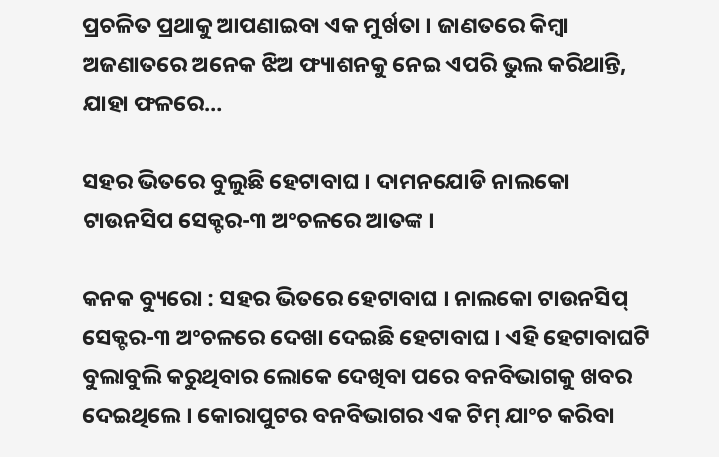ପ୍ରଚଳିତ ପ୍ରଥାକୁ ଆପଣାଇବା ଏକ ମୁର୍ଖତା । ଜାଣତରେ କିମ୍ବା ଅଜଣାତରେ ଅନେକ ଝିଅ ଫ୍ୟାଶନକୁ ନେଇ ଏପରି ଭୁଲ କରିଥାନ୍ତି, ଯାହା ଫଳରେ…

ସହର ଭିତରେ ବୁଲୁଛି ହେଟାବାଘ । ଦାମନଯୋଡି ନାଲକୋ ଟାଉନସିପ ସେକ୍ଟର-୩ ଅଂଚଳରେ ଆତଙ୍କ ।

କନକ ବ୍ୟୁରୋ : ସହର ଭିତରେ ହେଟାବାଘ । ନାଲକୋ ଟାଉନସିପ୍ ସେକ୍ଟର-୩ ଅଂଚଳରେ ଦେଖା ଦେଇଛି ହେଟାବାଘ । ଏହି ହେଟାବାଘଟି ବୁଲାବୁଲି କରୁଥିବାର ଲୋକେ ଦେଖିବା ପରେ ବନବିଭାଗକୁ ଖବର ଦେଇଥିଲେ । କୋରାପୁଟର ବନବିଭାଗର ଏକ ଟିମ୍ ଯାଂଚ କରିବା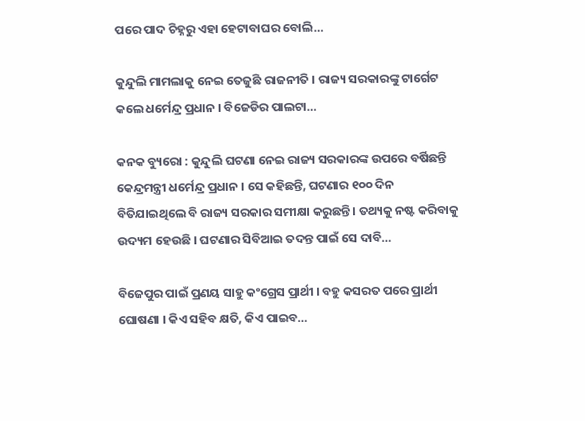ପରେ ପାଦ ଚିହ୍ନରୁ ଏହା ହେଟାବାଘର ବୋଲି…

କୁନ୍ଦୁଲି ମାମଲାକୁ ନେଇ ତେଜୁଛି ରାଜନୀତି । ରାଜ୍ୟ ସରକାରଙ୍କୁ ଟାର୍ଗେଟ କଲେ ଧର୍ମେନ୍ଦ୍ର ପ୍ରଧାନ । ବିଜେଡିର ପାଲଟା…

କନକ ବ୍ୟୁରୋ : କୁନ୍ଦୁଲି ଘଟଣା ନେଇ ରାଜ୍ୟ ସରକାରଙ୍କ ଉପରେ ବର୍ଷିଛନ୍ତି କେନ୍ଦ୍ରମନ୍ତ୍ରୀ ଧର୍ମେନ୍ଦ୍ର ପ୍ରଧାନ । ସେ କହିଛନ୍ତି, ଘଟଣାର ୧୦୦ ଦିନ ବିତିଯାଇଥିଲେ ବି ରାଜ୍ୟ ସରକାର ସମୀକ୍ଷା କରୁଛନ୍ତି । ତଥ୍ୟକୁ ନଷ୍ଟ କରିବାକୁ ଉଦ୍ୟମ ହେଉଛି । ଘଟଣାର ସିବିଆଇ ତଦନ୍ତ ପାଇଁ ସେ ଦାବି…

ବିଜେପୁର ପାଇଁ ପ୍ରଣୟ ସାହୁ କଂଗ୍ରେସ ପ୍ରାର୍ଥୀ । ବହୁ କସରତ ପରେ ପ୍ରାର୍ଥୀ ଘୋଷଣା । କିଏ ସହିବ କ୍ଷତି, କିଏ ପାଇବ…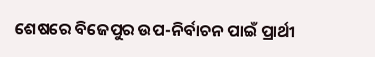ଶେଷରେ ବିଜେପୁର ଉପ-ନିର୍ବାଚନ ପାଇଁ ପ୍ରାର୍ଥୀ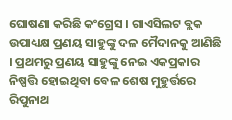ଘୋଷଣା କରିଛି କଂଗ୍ରେସ । ଗାଏସିଲଟ ବ୍ଲକ ଉପାଧ୍ୟକ୍ଷ ପ୍ରଣୟ ସାହୁଙ୍କୁ ଦଳ ମୈଦାନକୁ ଆଣିଛି । ପ୍ରଥମରୁ ପ୍ରଣୟ ସାହୁଙ୍କୁ ନେଇ ଏକପ୍ରକାର ନିଷ୍ପତ୍ତି ହୋଇଥିବା ବେଳ ଶେଷ ମୁହୁର୍ତ୍ତରେ ରିପୁନାଥ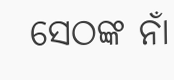ସେଠଙ୍କ ନାଁ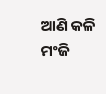ଆଣି କଳି ମଂଜି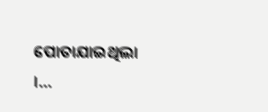ପୋତାଯାଇଥିଲା ।…